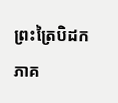ព្រះត្រៃបិដក ភាគ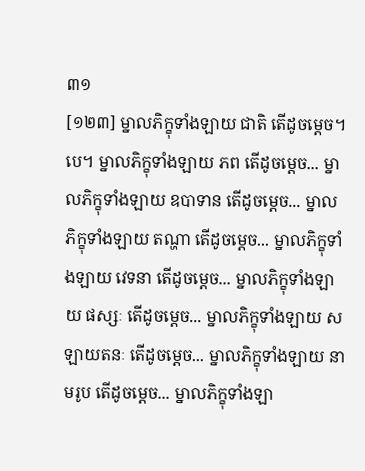៣១
[១២៣] ម្នាលភិក្ខុទាំងឡាយ ជាតិ តើដូចម្តេច។បេ។ ម្នាលភិក្ខុទាំងឡាយ ភព តើដូចម្តេច... ម្នាលភិក្ខុទាំងឡាយ ឧបាទាន តើដូចម្តេច... ម្នាលភិក្ខុទាំងឡាយ តណ្ហា តើដូចម្តេច... ម្នាលភិក្ខុទាំងឡាយ វេទនា តើដូចម្តេច... ម្នាលភិក្ខុទាំងឡាយ ផស្សៈ តើដូចម្តេច... ម្នាលភិក្ខុទាំងឡាយ សឡាយតនៈ តើដូចម្តេច... ម្នាលភិក្ខុទាំងឡាយ នាមរូប តើដូចម្តេច... ម្នាលភិក្ខុទាំងឡា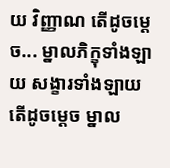យ វិញ្ញាណ តើដូចម្តេច... ម្នាលភិក្ខុទាំងឡាយ សង្ខារទាំងឡាយ តើដូចម្តេច ម្នាល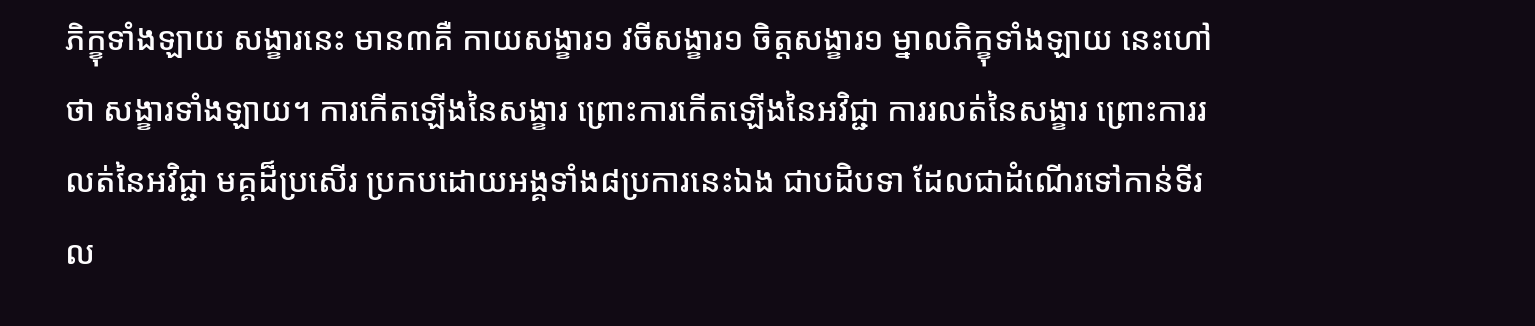ភិក្ខុទាំងឡាយ សង្ខារនេះ មាន៣គឺ កាយសង្ខារ១ វចីសង្ខារ១ ចិត្តសង្ខារ១ ម្នាលភិក្ខុទាំងឡាយ នេះហៅថា សង្ខារទាំងឡាយ។ ការកើតឡើងនៃសង្ខារ ព្រោះការកើតឡើងនៃអវិជ្ជា ការរលត់នៃសង្ខារ ព្រោះការរលត់នៃអវិជ្ជា មគ្គដ៏ប្រសើរ ប្រកបដោយអង្គទាំង៨ប្រការនេះឯង ជាបដិបទា ដែលជាដំណើរទៅកាន់ទីរល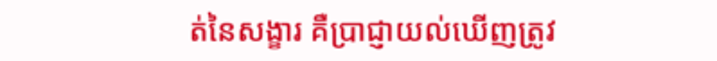ត់នៃសង្ខារ គឺប្រាជ្ញាយល់ឃើញត្រូវ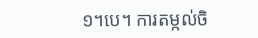១។បេ។ ការតម្កល់ចិ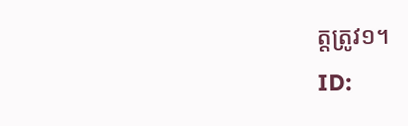ត្តត្រូវ១។
ID: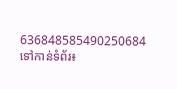636848585490250684
ទៅកាន់ទំព័រ៖